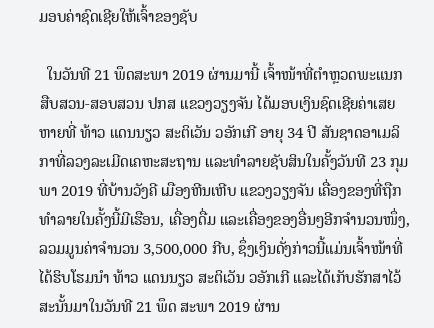ມອບຄ່າຊົດເຊີຍໃຫ້ເຈົ້າຂອງຊັບ

  ໃນວັນທີ 21 ພຶດສະພາ 2019 ຜ່ານມານີ້ ເຈົ້າໜ້າທີ່ຕຳຫຼວດພະແນກສືບສວນ-ສອບສວນ ປກສ ແຂວງວຽງຈັນ ໄດ້ມອບເງິນຊົດເຊີຍຄ່າເສຍຫາຍທີ່ ທ້າວ ແດນນຽວ ສະຕິເວັນ ວອັກເກີ ອາຍຸ 34 ປີ ສັນຊາດອາເມລິກາທີ່ລວງລະເມີດເຄຫະສະຖານ ແລະທໍາລາຍຊັບສິນໃນຄັ້ງວັນທີ 23 ກຸມພາ 2019 ທີ່ບ້ານວັງຄີ ເມືອງຫີນເຫີບ ແຂວງວຽງຈັນ ເຄື່ອງຂອງທີ່ຖືກທໍາລາຍໃນຄັ້ງນີ້ມີເຮືອນ, ເຄື່ອງດື່ມ ແລະເຄື່ອງຂອງອື່ນໆອີກຈໍານວນໜຶ່ງ, ລວມມູນຄ່າຈໍານວນ 3,500,000 ກີບ, ຊຶ່ງເງິນດັ່ງກ່າວນີ້ແມ່ນເຈົ້າໜ້າທີ່ໄດ້ຮິບໂຮມນໍາ ທ້າວ ແດນນຽວ ສະຕິເວັນ ວອັກເກີ ແລະໄດ້ເກັບຮັກສາໄວ້ສະນັ້ນມາໃນວັນທີ 21 ພຶດ ສະພາ 2019 ຜ່ານ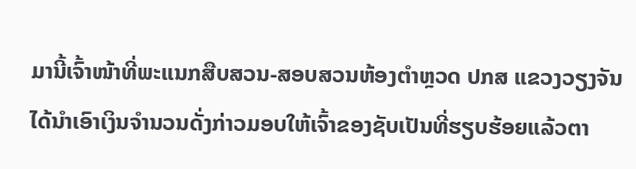ມານີ້ເຈົ້າໜ້າທີ່ພະແນກສືບສວນ-ສອບສວນຫ້ອງຕໍາຫຼວດ ປກສ ແຂວງວຽງຈັນ ໄດ້ນໍາເອົາເງິນຈໍານວນດັ່ງກ່າວມອບໃຫ້ເຈົ້າຂອງຊັບເປັນທີ່ຮຽບຮ້ອຍແລ້ວຕາ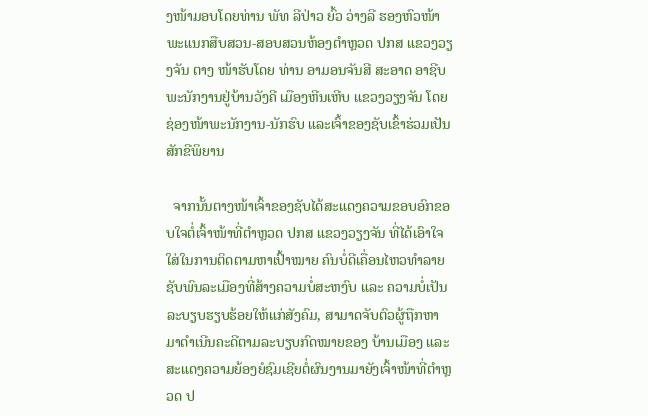ງໜ້າມອບໂດຍທ່ານ ພັທ ລີປ່າວ ຍົ້ວ ວ່າງລີ ຮອງຫົວໜ້າພະແນກສືບສວນ-ສອບສວນຫ້ອງຕໍາຫຼວດ ປກສ ແຂວງວຽງຈັນ ຕາງ ໜ້າຮັບໂດຍ ທ່ານ ອາມອນຈັນສີ ສະອາດ ອາຊີບພະນັກງານຢູ່ບ້ານວັງຄີ ເມືອງຫີນເຫີບ ແຂວງວຽງຈັນ ໂດຍຊ່ອງໜ້າພະນັກງານ-ນັກຮົບ ແລະເຈົ້າຂອງຊັບເຂົ້າຮ່ວມເປັນສັກຂີພິຍານ

  ຈາກນັ້ນຕາງໜ້າເຈົ້າຂອງຊັບໄດ້ສະແດງຄວາມຂອບອົກຂອບໃຈຕໍ່ເຈົ້າໜ້າທີ່ຕຳຫຼວດ ປກສ ແຂວງວຽງຈັນ ທີ່ໄດ້ເອົາໃຈໃສ່ໃນການຕິດຕາມຫາເປົ້າໝາຍ ຄົນບໍ່ດີເຄື່ອນໄຫວທໍາລາຍຊັບພົນລະເມືອງທີ່ສ້າງຄວາມບໍ່ສະຫງົບ ແລະ ຄວາມບໍ່ເປັນລະບຽບຮຽບຮ້ອຍໃຫ້ແກ່ສັງຄົມ, ສາມາດຈັບຕົວຜູ້ຖືກຫາມາດຳເນີນຄະດີຕາມລະບຽບກົດໝາຍຂອງ ບ້ານເມືອງ ແລະສະແດງຄວາມຍ້ອງຍໍຊົມເຊີຍຕໍ່ຜົນງານມາຍັງເຈົ້າໜ້າທີ່ຕຳຫຼວດ ປ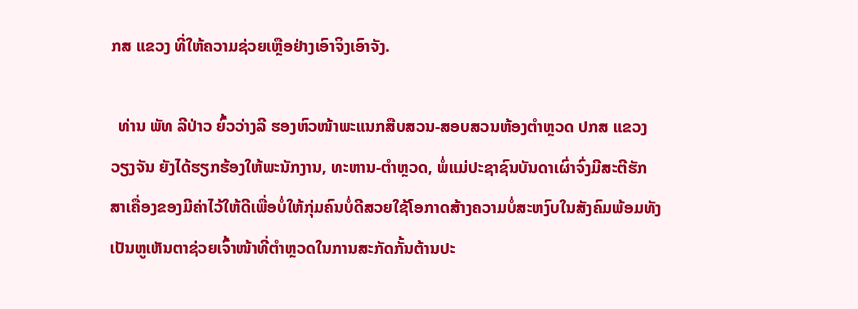ກສ ແຂວງ ທີ່ໃຫ້ຄວາມຊ່ວຍເຫຼືອຢ່າງເອົາຈິງເອົາຈັງ.

  ທ່ານ ພັທ ລີປ່າວ ຍົ້ວວ່າງລີ ຮອງຫົວໜ້າພະແນກສືບສວນ-ສອບສວນຫ້ອງຕໍາຫຼວດ ປກສ ແຂວງວຽງຈັນ ຍັງໄດ້ຮຽກຮ້ອງໃຫ້ພະນັກງານ, ທະຫານ-ຕໍາຫຼວດ, ພໍ່ແມ່ປະຊາຊົນບັນດາເຜົ່າຈົ່ງມີສະຕີຮັກສາເຄື່ອງຂອງມີຄ່າໄວ້ໃຫ້ດີເພື່ອບໍ່ໃຫ້ກຸ່ມຄົນບໍ່ດີສວຍໃຊ້ໂອກາດສ້າງຄວາມບໍ່ສະຫງົບໃນສັງຄົມພ້ອມທັງເປັນຫູເຫັນຕາຊ່ວຍເຈົ້າໜ້າທີ່ຕຳຫຼວດໃນການສະກັດກັ້ນຕ້ານປະ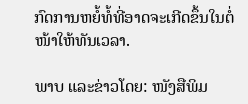ກົດການຫຍໍ້ທໍ້ທີ່ອາດຈະເກີດຂຶ້ນໃນຕໍ່ໜ້າໃຫ້ທັນເວລາ.

ພາບ ແລະຂ່າວໂດຍ: ໜັງສືພິມ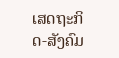ເສດຖະກິດ-ສັງຄົມ